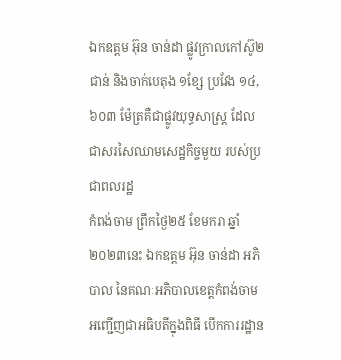ឯកឧត្ដម អ៊ុន ចាន់ដា ផ្លូវក្រាលកៅស៊ូ២ជាន់ និងចាក់បេតុង ១ខ្សែ ប្រវែង ១៤,៦០៣ ម៉ែត្រគឺជាផ្លូវយុទ្ធសាស្រ្ត ដែលជាសរសៃឈាមសេដ្ឋកិច្ចមួយ របស់ប្រជាពលរដ្ឋ
កំពង់ចាម ព្រឹកថ្ងៃ២៥ ខែមករា ឆ្នាំ២០២៣នេះ ឯកឧត្តម អ៊ុន ចាន់ដា អភិបាល នៃគណៈអភិបាលខេត្តកំពង់ចាម អញ្ជើញជាអធិបតីក្នុងពិធី បើកការរដ្ឋាន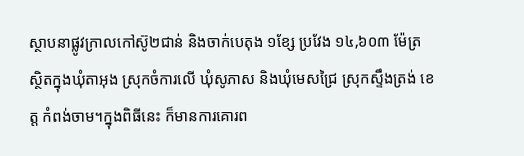ស្ថាបនាផ្លូវក្រាលកៅស៊ូ២ជាន់ និងចាក់បេតុង ១ខ្សែ ប្រវែង ១៤,៦០៣ ម៉ែត្រ ស្ថិតក្នុងឃុំតាអុង ស្រុកចំការលើ ឃុំសូភាស និងឃុំមេសជ្រៃ ស្រុកស្ទឹងត្រង់ ខេត្ត កំពង់ចាម។ក្នុងពិធីនេះ ក៏មានការគោរព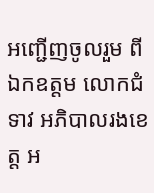អញ្ជើញចូលរួម ពីឯកឧត្តម លោកជំទាវ អភិបាលរងខេត្ត អ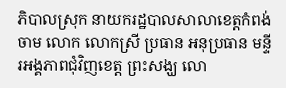ភិបាលស្រុក នាយករដ្ឋបាលសាលាខេត្តកំពង់ចាម លោក លោកស្រី ប្រធាន អនុប្រធាន មន្ទីរអង្គភាពជុំវិញខេត្ត ព្រះសង្ឃ លោ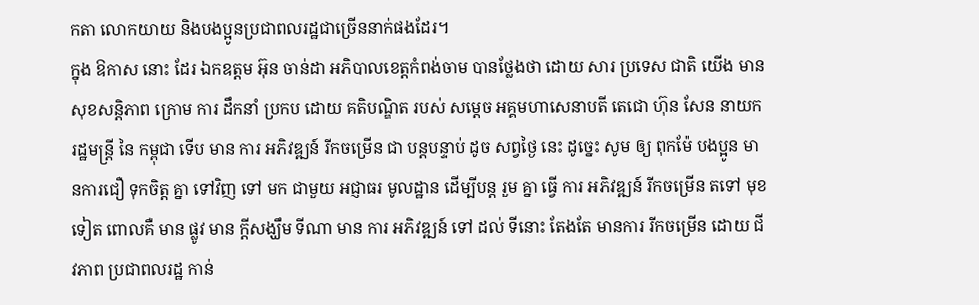កតា លោកយាយ និងបងប្អូនប្រជាពលរដ្ឋជាច្រើននាក់ផងដែរ។
ក្នុង ឱកាស នោះ ដែរ ឯកឧត្ដម អ៊ុន ចាន់ដា អភិបាលខេត្តកំពង់ចាម បានថ្លែងថា ដោយ សារ ប្រទេស ជាតិ យើង មាន សុខសន្តិភាព ក្រោម ការ ដឹកនាំ ប្រកប ដោយ គតិបណ្ឌិត របស់ សម្តេច អគ្គមហាសេនាបតី តេជោ ហ៊ុន សែន នាយករដ្ឋមន្ត្រី នៃ កម្ពុជា ទេីប មាន ការ អភិវឌ្ឍន៍ រីកចម្រើន ជា បន្តបន្ទាប់ ដូច សព្វថ្ងៃ នេះ ដូច្នេះ សូម ឲ្យ ពុកម៉ែ បងប្អូន មានការជឿ ទុកចិត្ត គ្នា ទៅវិញ ទៅ មក ជាមួយ អជ្ញាធរ មូលដ្ឋាន ដេីម្បីបន្ត រួម គ្នា ធ្វើ ការ អភិវឌ្ឍន៍ រីកចម្រើន តទៅ មុខទៀត ពោលគឺ មាន ផ្លូវ មាន ក្តីសង្ឃឹម ទីណា មាន ការ អភិវឌ្ឍន៍ ទៅ ដល់ ទីនោះ តែងតែ មានការ រីកចម្រើន ដោយ ជីវភាព ប្រជាពលរដ្ឋ កាន់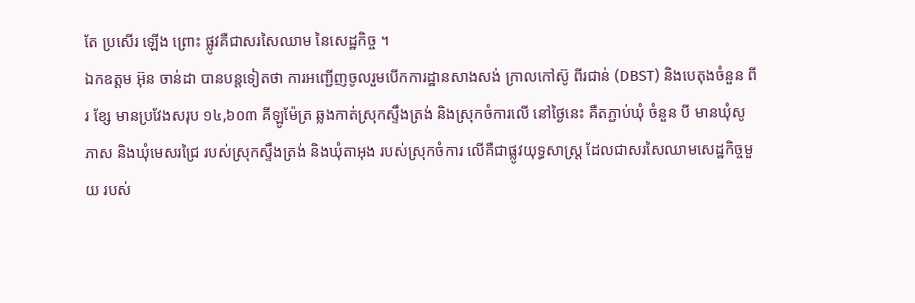តែ ប្រសើរ ឡើង ព្រោះ ផ្លូវគឺជាសរសៃឈាម នៃសេដ្ឋកិច្ច ។
ឯកឧត្ដម អ៊ុន ចាន់ដា បានបន្តទៀតថា ការអញ្ជើញចូលរួមបើកការដ្ឋានសាងសង់ ក្រាលកៅស៊ូ ពីរជាន់ (DBST) និងបេតុងចំនួន ពីរ ខ្សែ មានប្រវែងសរុប ១៤,៦០៣ គីឡូម៉ែត្រ ឆ្លងកាត់ស្រុកស្ទឹងត្រង់ និងស្រុកចំការលើ នៅថ្ងៃនេះ គឺតភ្ជាប់ឃុំ ចំនួន បី មានឃុំសូភាស និងឃុំមេសរជ្រៃ របស់ស្រុកស្ទឹងត្រង់ និងឃុំតាអុង របស់ស្រុកចំការ លើគឺជាផ្លូវយុទ្ធសាស្រ្ត ដែលជាសរសៃឈាមសេដ្ឋកិច្ចមួយ របស់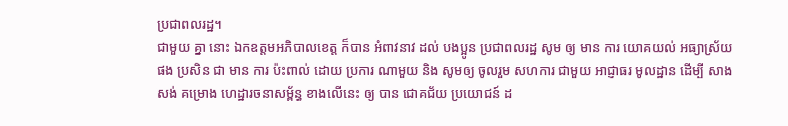ប្រជាពលរដ្ឋ។
ជាមួយ គ្នា នោះ ឯកឧត្ដមអភិបាលខេត្ត ក៏បាន អំពាវនាវ ដល់ បងប្អូន ប្រជាពលរដ្ឋ សូម ឲ្យ មាន ការ យោគយល់ អធ្យាស្រ័យ ផង ប្រសិន ជា មាន ការ ប៉ះពាល់ ដោយ ប្រការ ណាមួយ និង សូមឲ្យ ចូលរួម សហការ ជាមួយ អាជ្ញាធរ មូលដ្ឋាន ដេីម្បី សាងសង់ គម្រោង ហេដ្ឋារចនាសម្ព័ន្ធ ខាងលើនេះ ឲ្យ បាន ជោគជ័យ ប្រយោជន៍ ដ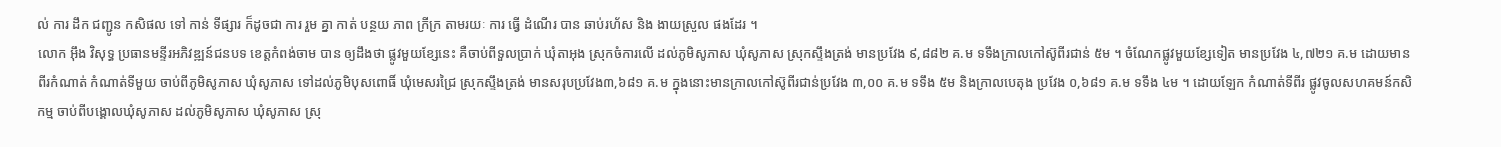ល់ ការ ដឹក ជញ្ជូន កសិផល ទៅ កាន់ ទីផ្សារ ក៏ដូចជា ការ រួម គ្នា កាត់ បន្ថយ ភាព ក្រីក្រ តាមរយៈ ការ ធ្វើ ដំណើរ បាន ឆាប់រហ័ស និង ងាយស្រួល ផងដែរ ។
លោក អ៊ឹង វិសុទ្ធ ប្រធានមន្ទីរអភិវឌ្ឍន៍ជនបទ ខេត្តកំពង់ចាម បាន ឲ្យដឹងថា ផ្លូវមួយខ្សែនេះ គឺចាប់ពីទួលប្រាក់ ឃុំតាអុង ស្រុកចំការលើ ដល់ភូមិសូភាស ឃុំសូភាស ស្រុកស្ទឹងត្រង់ មានប្រវែង ៩,៨៨២ គ.ម ទទឹងក្រាលកៅស៊ូពីរជាន់ ៥ម ។ ចំណែកផ្លូវមួយខ្សែទៀត មានប្រវែង ៤,៧២១ គ.ម ដោយមានពីរកំណាត់ កំណាត់ទីមួយ ចាប់ពីភូមិសូភាស ឃុំសូភាស ទៅដល់ភូមិបុសពោធិ៍ ឃុំមេសរជ្រៃ ស្រុកស្ទឹងត្រង់ មានសរុបប្រវែង៣,៦៨១ គ.ម ក្នុងនោះមានក្រាលកៅស៊ូពីរជាន់ប្រវែង ៣,០០ គ.ម ទទឹង ៥ម និងក្រាលបេតុង ប្រវែង ០,៦៨១ គ.ម ទទឹង ៤ម ។ ដោយឡែក កំណាត់ទីពីរ ផ្លូវចូលសហគមន៍កសិកម្ម ចាប់ពីបង្គោលឃុំសូភាស ដល់ភូមិសូភាស ឃុំសូភាស ស្រុ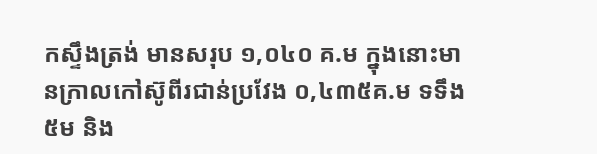កស្ទឹងត្រង់ មានសរុប ១,០៤០ គ.ម ក្នុងនោះមានក្រាលកៅស៊ូពីរជាន់ប្រវែង ០,៤៣៥គ.ម ទទឹង ៥ម និង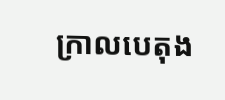ក្រាលបេតុង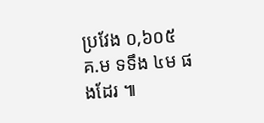ប្រវែង ០,៦០៥ គ.ម ទទឹង ៤ម ផងដែរ ៕